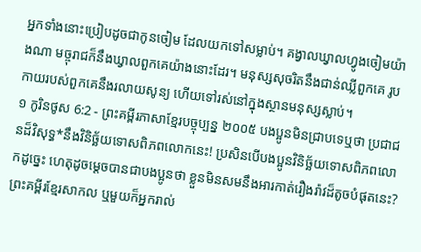អ្នកទាំងនោះប្រៀបដូចជាកូនចៀម ដែលយកទៅសម្លាប់។ គង្វាលឃ្វាលហ្វូងចៀមយ៉ាងណា មច្ចុរាជក៏នឹងឃ្វាលពួកគេយ៉ាងនោះដែរ។ មនុស្សសុចរិតនឹងជាន់ឈ្លីពួកគេ រូបកាយរបស់ពួកគេនឹងរលាយសូន្យ ហើយទៅរស់នៅក្នុងស្ថានមនុស្សស្លាប់។
១ កូរិនថូស 6:2 - ព្រះគម្ពីរភាសាខ្មែរបច្ចុប្បន្ន ២០០៥ បងប្អូនមិនជ្រាបទេឬថា ប្រជាជនដ៏វិសុទ្ធ*នឹងវិនិច្ឆ័យទោសពិភពលោកនេះ! ប្រសិនបើបងប្អូនវិនិច្ឆ័យទោសពិភពលោកដូច្នេះ ហេតុដូចម្ដេចបានជាបងប្អូនថា ខ្លួនមិនសមនឹងអារកាត់រឿងរ៉ាវដ៏តូចបំផុតនេះ? ព្រះគម្ពីរខ្មែរសាកល ឬមួយក៏អ្នករាល់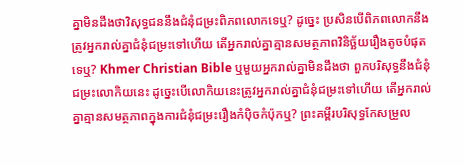គ្នាមិនដឹងថាវិសុទ្ធជននឹងជំនុំជម្រះពិភពលោកទេឬ? ដូច្នេះ ប្រសិនបើពិភពលោកនឹងត្រូវអ្នករាល់គ្នាជំនុំជម្រះទៅហើយ តើអ្នករាល់គ្នាគ្មានសមត្ថភាពវិនិច្ឆ័យរឿងតូចបំផុតទេឬ? Khmer Christian Bible ឬមួយអ្នករាល់គ្នាមិនដឹងថា ពួកបរិសុទ្ធនឹងជំនុំជម្រះលោកិយនេះ ដូច្នេះបើលោកិយនេះត្រូវអ្នករាល់គ្នាជំនុំជម្រះទៅហើយ តើអ្នករាល់គ្នាគ្មានសមត្ថភាពក្នុងការជំនុំជម្រះរឿងកំប៉ិចកំប៉ុកឬ? ព្រះគម្ពីរបរិសុទ្ធកែសម្រួល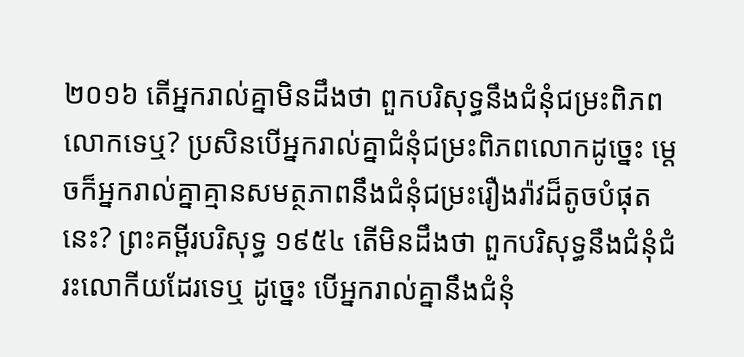២០១៦ តើអ្នករាល់គ្នាមិនដឹងថា ពួកបរិសុទ្ធនឹងជំនុំជម្រះពិភពលោកទេឬ? ប្រសិនបើអ្នករាល់គ្នាជំនុំជម្រះពិភពលោកដូច្នេះ ម្ដេចក៏អ្នករាល់គ្នាគ្មានសមត្ថភាពនឹងជំនុំជម្រះរឿងរ៉ាវដ៏តូចបំផុតនេះ? ព្រះគម្ពីរបរិសុទ្ធ ១៩៥៤ តើមិនដឹងថា ពួកបរិសុទ្ធនឹងជំនុំជំរះលោកីយដែរទេឬ ដូច្នេះ បើអ្នករាល់គ្នានឹងជំនុំ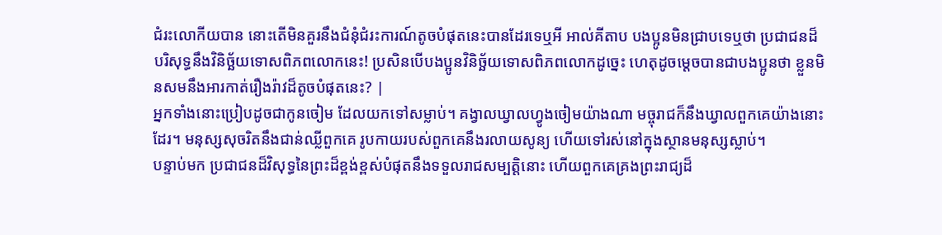ជំរះលោកីយបាន នោះតើមិនគួរនឹងជំនុំជំរះការណ៍តូចបំផុតនេះបានដែរទេឬអី អាល់គីតាប បងប្អូនមិនជ្រាបទេឬថា ប្រជាជនដ៏បរិសុទ្ធនឹងវិនិច្ឆ័យទោសពិភពលោកនេះ! ប្រសិនបើបងប្អូនវិនិច្ឆ័យទោសពិភពលោកដូច្នេះ ហេតុដូចម្ដេចបានជាបងប្អូនថា ខ្លួនមិនសមនឹងអារកាត់រឿងរ៉ាវដ៏តូចបំផុតនេះ? |
អ្នកទាំងនោះប្រៀបដូចជាកូនចៀម ដែលយកទៅសម្លាប់។ គង្វាលឃ្វាលហ្វូងចៀមយ៉ាងណា មច្ចុរាជក៏នឹងឃ្វាលពួកគេយ៉ាងនោះដែរ។ មនុស្សសុចរិតនឹងជាន់ឈ្លីពួកគេ រូបកាយរបស់ពួកគេនឹងរលាយសូន្យ ហើយទៅរស់នៅក្នុងស្ថានមនុស្សស្លាប់។
បន្ទាប់មក ប្រជាជនដ៏វិសុទ្ធនៃព្រះដ៏ខ្ពង់ខ្ពស់បំផុតនឹងទទួលរាជសម្បត្តិនោះ ហើយពួកគេគ្រងព្រះរាជ្យដ៏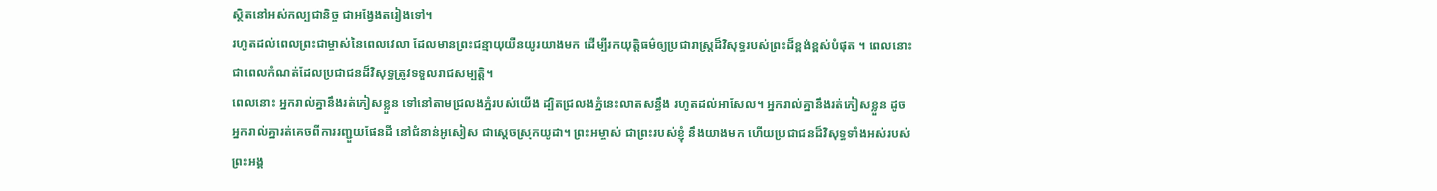ស្ថិតនៅអស់កល្បជានិច្ច ជាអង្វែងតរៀងទៅ។
រហូតដល់ពេលព្រះជាម្ចាស់នៃពេលវេលា ដែលមានព្រះជន្មាយុយឺនយូរយាងមក ដើម្បីរកយុត្តិធម៌ឲ្យប្រជារាស្ត្រដ៏វិសុទ្ធរបស់ព្រះដ៏ខ្ពង់ខ្ពស់បំផុត ។ ពេលនោះ ជាពេលកំណត់ដែលប្រជាជនដ៏វិសុទ្ធត្រូវទទួលរាជសម្បត្តិ។
ពេលនោះ អ្នករាល់គ្នានឹងរត់ភៀសខ្លួន ទៅនៅតាមជ្រលងភ្នំរបស់យើង ដ្បិតជ្រលងភ្នំនេះលាតសន្ធឹង រហូតដល់អាសែល។ អ្នករាល់គ្នានឹងរត់ភៀសខ្លួន ដូចអ្នករាល់គ្នារត់គេចពីការរញ្ជួយផែនដី នៅជំនាន់អូសៀស ជាស្ដេចស្រុកយូដា។ ព្រះអម្ចាស់ ជាព្រះរបស់ខ្ញុំ នឹងយាងមក ហើយប្រជាជនដ៏វិសុទ្ធទាំងអស់របស់ព្រះអង្គ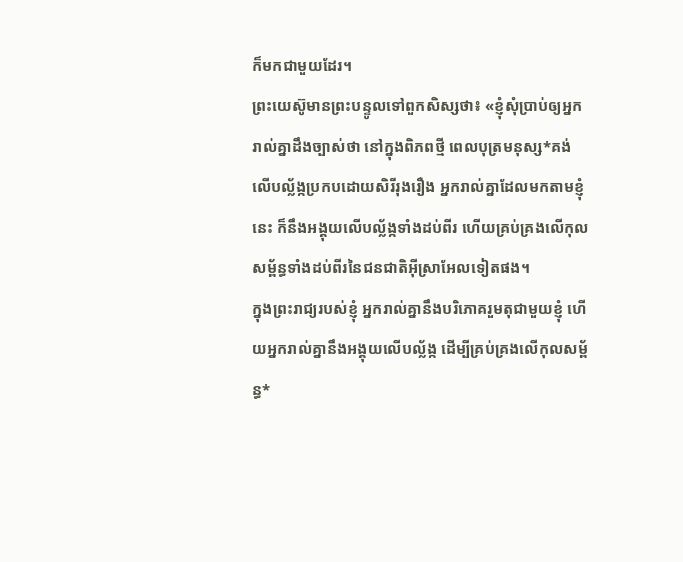ក៏មកជាមួយដែរ។
ព្រះយេស៊ូមានព្រះបន្ទូលទៅពួកសិស្សថា៖ «ខ្ញុំសុំប្រាប់ឲ្យអ្នករាល់គ្នាដឹងច្បាស់ថា នៅក្នុងពិភពថ្មី ពេលបុត្រមនុស្ស*គង់លើបល្ល័ង្កប្រកបដោយសិរីរុងរឿង អ្នករាល់គ្នាដែលមកតាមខ្ញុំនេះ ក៏នឹងអង្គុយលើបល្ល័ង្កទាំងដប់ពីរ ហើយគ្រប់គ្រងលើកុលសម្ព័ន្ធទាំងដប់ពីរនៃជនជាតិអ៊ីស្រាអែលទៀតផង។
ក្នុងព្រះរាជ្យរបស់ខ្ញុំ អ្នករាល់គ្នានឹងបរិភោគរួមតុជាមួយខ្ញុំ ហើយអ្នករាល់គ្នានឹងអង្គុយលើបល្ល័ង្ក ដើម្បីគ្រប់គ្រងលើកុលសម្ព័ន្ធ*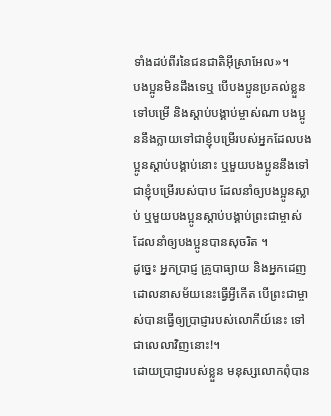ទាំងដប់ពីរនៃជនជាតិអ៊ីស្រាអែល»។
បងប្អូនមិនដឹងទេឬ បើបងប្អូនប្រគល់ខ្លួនទៅបម្រើ និងស្ដាប់បង្គាប់ម្ចាស់ណា បងប្អូននឹងក្លាយទៅជាខ្ញុំបម្រើរបស់អ្នកដែលបងប្អូនស្ដាប់បង្គាប់នោះ ឬមួយបងប្អូននឹងទៅជាខ្ញុំបម្រើរបស់បាប ដែលនាំឲ្យបងប្អូនស្លាប់ ឬមួយបងប្អូនស្ដាប់បង្គាប់ព្រះជាម្ចាស់ដែលនាំឲ្យបងប្អូនបានសុចរិត ។
ដូច្នេះ អ្នកប្រាជ្ញ គ្រូបាធ្យាយ និងអ្នកដេញដោលនាសម័យនេះធ្វើអ្វីកើត បើព្រះជាម្ចាស់បានធ្វើឲ្យប្រាជ្ញារបស់លោកីយ៍នេះ ទៅជាលេលាវិញនោះ!។
ដោយប្រាជ្ញារបស់ខ្លួន មនុស្សលោកពុំបាន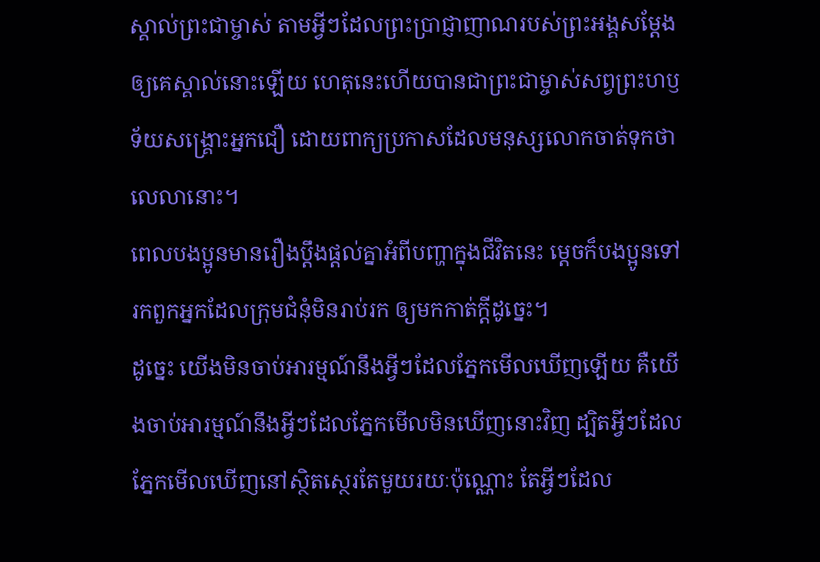ស្គាល់ព្រះជាម្ចាស់ តាមអ្វីៗដែលព្រះប្រាជ្ញាញាណរបស់ព្រះអង្គសម្តែងឲ្យគេស្គាល់នោះឡើយ ហេតុនេះហើយបានជាព្រះជាម្ចាស់សព្វព្រះហឫទ័យសង្គ្រោះអ្នកជឿ ដោយពាក្យប្រកាសដែលមនុស្សលោកចាត់ទុកថាលេលានោះ។
ពេលបងប្អូនមានរឿងប្ដឹងផ្ដល់គ្នាអំពីបញ្ហាក្នុងជីវិតនេះ ម្ដេចក៏បងប្អូនទៅរកពួកអ្នកដែលក្រុមជំនុំមិនរាប់រក ឲ្យមកកាត់ក្ដីដូច្នេះ។
ដូច្នេះ យើងមិនចាប់អារម្មណ៍នឹងអ្វីៗដែលភ្នែកមើលឃើញឡើយ គឺយើងចាប់អារម្មណ៍នឹងអ្វីៗដែលភ្នែកមើលមិនឃើញនោះវិញ ដ្បិតអ្វីៗដែលភ្នែកមើលឃើញនៅស្ថិតស្ថេរតែមួយរយៈប៉ុណ្ណោះ តែអ្វីៗដែល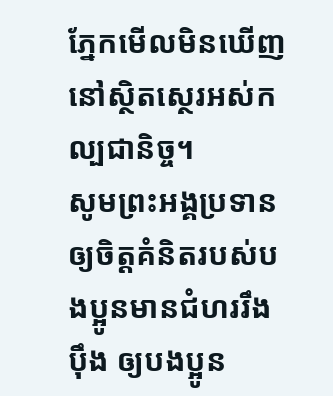ភ្នែកមើលមិនឃើញនៅស្ថិតស្ថេរអស់កល្បជានិច្ច។
សូមព្រះអង្គប្រទានឲ្យចិត្តគំនិតរបស់បងប្អូនមានជំហររឹងប៉ឹង ឲ្យបងប្អូន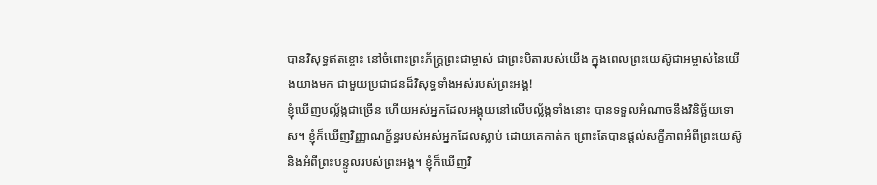បានវិសុទ្ធឥតខ្ចោះ នៅចំពោះព្រះភ័ក្ត្រព្រះជាម្ចាស់ ជាព្រះបិតារបស់យើង ក្នុងពេលព្រះយេស៊ូជាអម្ចាស់នៃយើងយាងមក ជាមួយប្រជាជនដ៏វិសុទ្ធទាំងអស់របស់ព្រះអង្គ!
ខ្ញុំឃើញបល្ល័ង្កជាច្រើន ហើយអស់អ្នកដែលអង្គុយនៅលើបល្ល័ង្កទាំងនោះ បានទទួលអំណាចនឹងវិនិច្ឆ័យទោស។ ខ្ញុំក៏ឃើញវិញ្ញាណក្ខ័ន្ធរបស់អស់អ្នកដែលស្លាប់ ដោយគេកាត់ក ព្រោះតែបានផ្ដល់សក្ខីភាពអំពីព្រះយេស៊ូ និងអំពីព្រះបន្ទូលរបស់ព្រះអង្គ។ ខ្ញុំក៏ឃើញវិ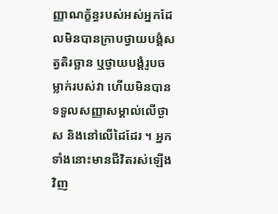ញ្ញាណក្ខ័ន្ធរបស់អស់អ្នកដែលមិនបានក្រាបថ្វាយបង្គំសត្វតិរច្ឆាន ឬថ្វាយបង្គំរូបចម្លាក់របស់វា ហើយមិនបានទទួលសញ្ញាសម្គាល់លើថ្ងាស និងនៅលើដៃដែរ ។ អ្នកទាំងនោះមានជីវិតរស់ឡើងវិញ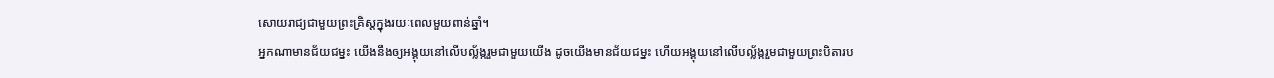សោយរាជ្យជាមួយព្រះគ្រិស្តក្នុងរយៈពេលមួយពាន់ឆ្នាំ។
អ្នកណាមានជ័យជម្នះ យើងនឹងឲ្យអង្គុយនៅលើបល្ល័ង្ករួមជាមួយយើង ដូចយើងមានជ័យជម្នះ ហើយអង្គុយនៅលើបល្ល័ង្ករួមជាមួយព្រះបិតារប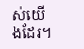ស់យើងដែរ។